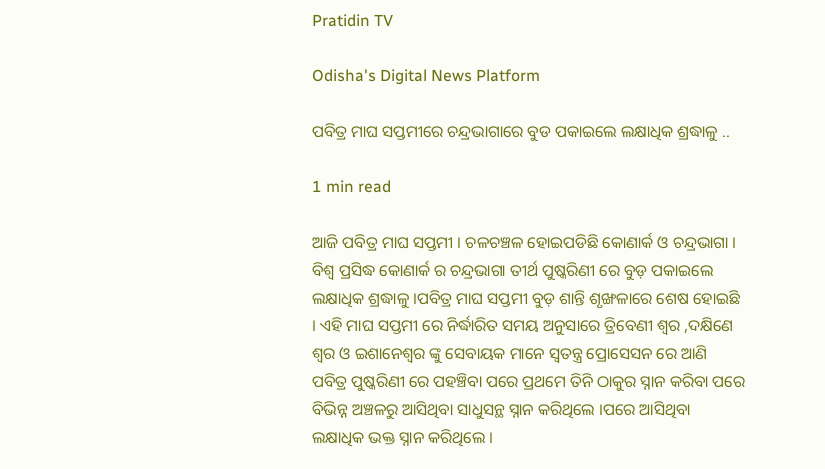Pratidin TV

Odisha's Digital News Platform

ପବିତ୍ର ମାଘ ସପ୍ତମୀରେ ଚନ୍ଦ୍ରଭାଗାରେ ବୁଡ ପକାଇଲେ ଲକ୍ଷାଧିକ ଶ୍ରଦ୍ଧାଳୁ ..

1 min read

ଆଜି ପବିତ୍ର ମାଘ ସପ୍ତମୀ । ଚଳଚଞ୍ଚଳ ହୋଇପଡିଛି କୋଣାର୍କ ଓ ଚନ୍ଦ୍ରଭାଗା । ବିଶ୍ୱ ପ୍ରସିଦ୍ଧ କୋଣାର୍କ ର ଚନ୍ଦ୍ରଭାଗା ତୀର୍ଥ ପୁଷ୍କରିଣୀ ରେ ବୁଡ଼ ପକାଇଲେ ଲକ୍ଷାଧିକ ଶ୍ରଦ୍ଧାଳୁ ।ପବିତ୍ର ମାଘ ସପ୍ତମୀ ବୁଡ଼ ଶାନ୍ତି ଶୃଙ୍ଖଳାରେ ଶେଷ ହୋଇଛି । ଏହି ମାଘ ସପ୍ତମୀ ରେ ନିର୍ଦ୍ଧାରିତ ସମୟ ଅନୁସାରେ ତ୍ରିବେଣୀ ଶ୍ୱର ,ଦକ୍ଷିଣେ ଶ୍ୱର ଓ ଇଶାନେଶ୍ୱର ଙ୍କୁ ସେବାୟକ ମାନେ ସ୍ୱତନ୍ତ୍ର ପ୍ରୋସେସନ ରେ ଆଣି ପବିତ୍ର ପୁଷ୍କରିଣୀ ରେ ପହଞ୍ଚିବା ପରେ ପ୍ରଥମେ ତିନି ଠାକୁର ସ୍ନାନ କରିବା ପରେ ବିଭିନ୍ନ ଅଞ୍ଚଳରୁ ଆସିଥିବା ସାଧୁସନ୍ଥ ସ୍ନାନ କରିଥିଲେ ।ପରେ ଆସିଥିବା ଲକ୍ଷାଧିକ ଭକ୍ତ ସ୍ନାନ କରିଥିଲେ ।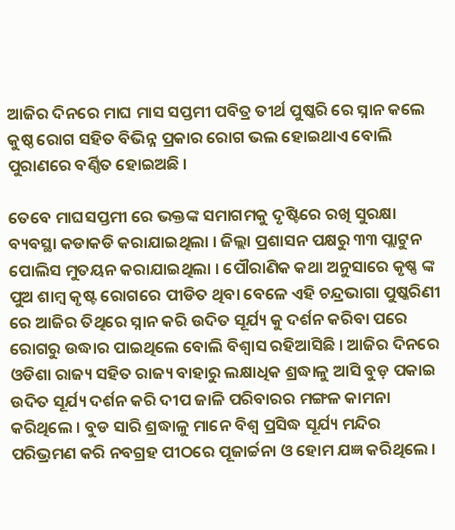ଆଜିର ଦିନରେ ମାଘ ମାସ ସପ୍ତମୀ ପବିତ୍ର ତୀର୍ଥ ପୁଷ୍କରି ରେ ସ୍ନାନ କଲେ କୁଷ୍ଠ ରୋଗ ସହିତ ବିଭିନ୍ନ ପ୍ରକାର ରୋଗ ଭଲ ହୋଇଥାଏ ବୋଲି ପୁରାଣରେ ବର୍ଣ୍ଣିତ ହୋଇଅଛି ।

ତେବେ ମାଘସପ୍ତମୀ ରେ ଭକ୍ତଙ୍କ ସମାଗମକୁ ଦୃଷ୍ଟିରେ ରଖି ସୁରକ୍ଷା ବ୍ୟବସ୍ଥା କଡାକଡି କରାଯାଇଥିଲା । ଜିଲ୍ଲା ପ୍ରଶାସନ ପକ୍ଷରୁ ୩୩ ପ୍ଲାଟୁନ ପୋଲିସ ମୁତୟନ କରାଯାଇଥିଲା । ପୌରାଣିକ କଥା ଅନୁସାରେ କୃଷ୍ଣ ଙ୍କ ପୁଅ ଶାମ୍ବ କୃଷ୍ଟ ରୋଗରେ ପୀଡିତ ଥିବା ବେଳେ ଏହି ଚନ୍ଦ୍ରଭାଗା ପୁଷ୍କରିଣୀ ରେ ଆଜିର ତିଥିରେ ସ୍ନାନ କରି ଉଦିତ ସୂର୍ଯ୍ୟ କୁ ଦର୍ଶନ କରିବା ପରେ ରୋଗରୁ ଉଦ୍ଧାର ପାଇଥିଲେ ବୋଲି ବିଶ୍ୱାସ ରହିଆସିଛି । ଆଜିର ଦିନରେ ଓଡିଶା ରାଜ୍ୟ ସହିତ ରାଜ୍ୟ ବାହାରୁ ଲକ୍ଷାଧିକ ଶ୍ରଦ୍ଧାଳୁ ଆସି ବୁଡ଼ ପକାଇ ଉଦିତ ସୂର୍ଯ୍ୟ ଦର୍ଶନ କରି ଦୀପ ଜାଳି ପରିବାରର ମଙ୍ଗଳ କାମନା କରିଥିଲେ । ବୁଡ ସାରି ଶ୍ରଦ୍ଧାଳୁ ମାନେ ବିଶ୍ୱ ପ୍ରସିଦ୍ଧ ସୂର୍ଯ୍ୟ ମନ୍ଦିର ପରିଭ୍ରମଣ କରି ନବଗ୍ରହ ପୀଠରେ ପୂଜାର୍ଚ୍ଚନା ଓ ହୋମ ଯଜ୍ଞ କରିଥିଲେ ।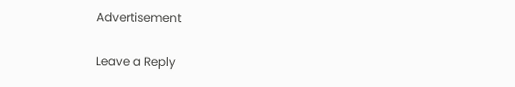Advertisement

Leave a Reply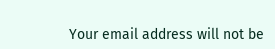Your email address will not be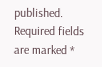published. Required fields are marked *